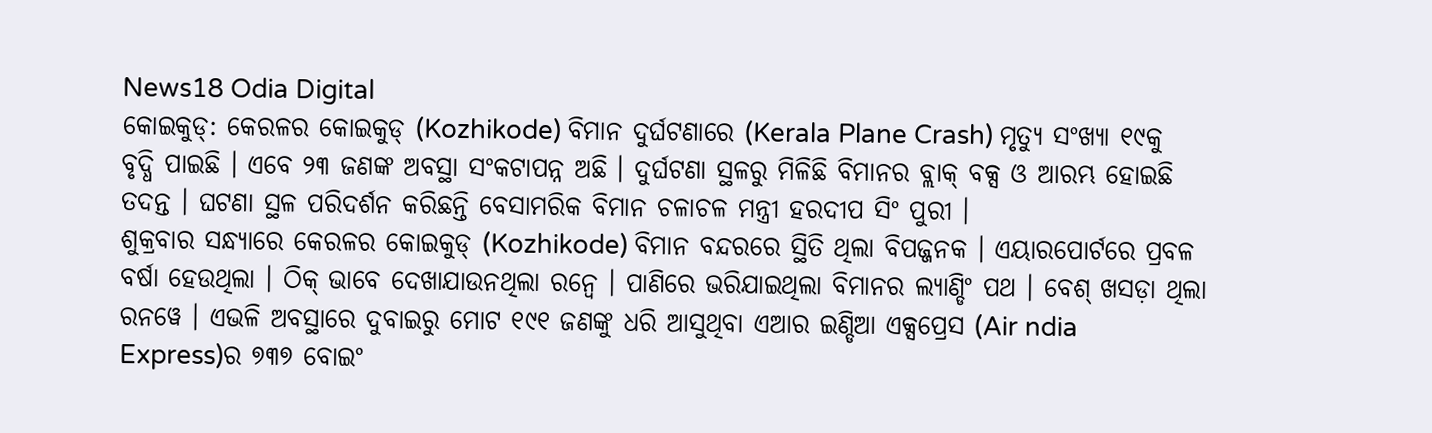News18 Odia Digital
କୋଇକୁଡ୍: କେରଳର କୋଇକୁଡ୍ (Kozhikode) ବିମାନ ଦୁର୍ଘଟଣାରେ (Kerala Plane Crash) ମୃତ୍ୟୁ ସଂଖ୍ୟା ୧୯କୁ ବୃଦ୍ଧି ପାଇଛି । ଏବେ ୨୩ ଜଣଙ୍କ ଅବସ୍ଥା ସଂକଟାପନ୍ନ ଅଛି । ଦୁର୍ଘଟଣା ସ୍ଥଳରୁ ମିଳିଛି ବିମାନର ବ୍ଲାକ୍ ବକ୍ସ ଓ ଆରମ୍ଭ ହୋଇଛି ତଦନ୍ତ । ଘଟଣା ସ୍ଥଳ ପରିଦର୍ଶନ କରିଛନ୍ତି ବେସାମରିକ ବିମାନ ଚଳାଚଳ ମନ୍ତ୍ରୀ ହରଦୀପ ସିଂ ପୁରୀ ।
ଶୁକ୍ରବାର ସନ୍ଧ୍ୟାରେ କେରଳର କୋଇକୁଡ୍ (Kozhikode) ବିମାନ ବନ୍ଦରରେ ସ୍ଥିତି ଥିଲା ବିପଜ୍ଜନକ । ଏୟାରପୋର୍ଟରେ ପ୍ରବଳ ବର୍ଷା ହେଉଥିଲା । ଠିକ୍ ଭାବେ ଦେଖାଯାଉନଥିଲା ରନ୍ୱେ । ପାଣିରେ ଭରିଯାଇଥିଲା ବିମାନର ଲ୍ୟାଣ୍ଡିଂ ପଥ । ବେଶ୍ ଖସଡ଼ା ଥିଲା ରନୱେ । ଏଭଳି ଅବସ୍ଥାରେ ଦୁବାଇରୁ ମୋଟ ୧୯୧ ଜଣଙ୍କୁ ଧରି ଆସୁଥିବା ଏଆର ଇଣ୍ଡିଆ ଏକ୍ସପ୍ରେସ (Air ndia Express)ର ୭୩୭ ବୋଇଂ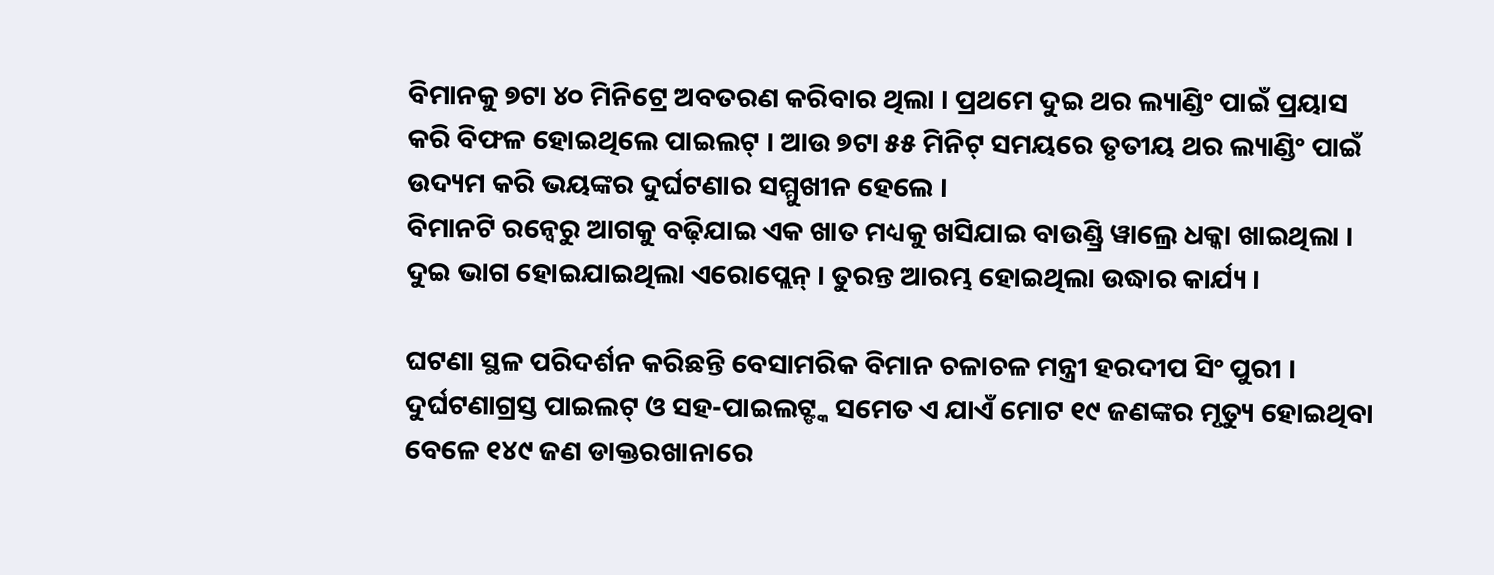ବିମାନକୁ ୭ଟା ୪୦ ମିନିଟ୍ରେ ଅବତରଣ କରିବାର ଥିଲା । ପ୍ରଥମେ ଦୁଇ ଥର ଲ୍ୟାଣ୍ଡିଂ ପାଇଁ ପ୍ରୟାସ କରି ବିଫଳ ହୋଇଥିଲେ ପାଇଲଟ୍ । ଆଉ ୭ଟା ୫୫ ମିନିଟ୍ ସମୟରେ ତୃତୀୟ ଥର ଲ୍ୟାଣ୍ଡିଂ ପାଇଁ ଉଦ୍ୟମ କରି ଭୟଙ୍କର ଦୁର୍ଘଟଣାର ସମ୍ମୁଖୀନ ହେଲେ ।
ବିମାନଟି ରନ୍ୱେରୁ ଆଗକୁ ବଢ଼ିଯାଇ ଏକ ଖାତ ମଧ୍ୟକୁ ଖସିଯାଇ ବାଉଣ୍ଡ୍ରି ୱାଲ୍ରେ ଧକ୍କା ଖାଇଥିଲା । ଦୁଇ ଭାଗ ହୋଇଯାଇଥିଲା ଏରୋପ୍ଲେନ୍ । ତୁରନ୍ତ ଆରମ୍ଭ ହୋଇଥିଲା ଉଦ୍ଧାର କାର୍ଯ୍ୟ ।

ଘଟଣା ସ୍ଥଳ ପରିଦର୍ଶନ କରିଛନ୍ତି ବେସାମରିକ ବିମାନ ଚଳାଚଳ ମନ୍ତ୍ରୀ ହରଦୀପ ସିଂ ପୁରୀ ।
ଦୁର୍ଘଟଣାଗ୍ରସ୍ତ ପାଇଲଟ୍ ଓ ସହ-ପାଇଲଟ୍ଙ୍କ ସମେତ ଏ ଯାଏଁ ମୋଟ ୧୯ ଜଣଙ୍କର ମୃତ୍ୟୁ ହୋଇଥିବା ବେଳେ ୧୪୯ ଜଣ ଡାକ୍ତରଖାନାରେ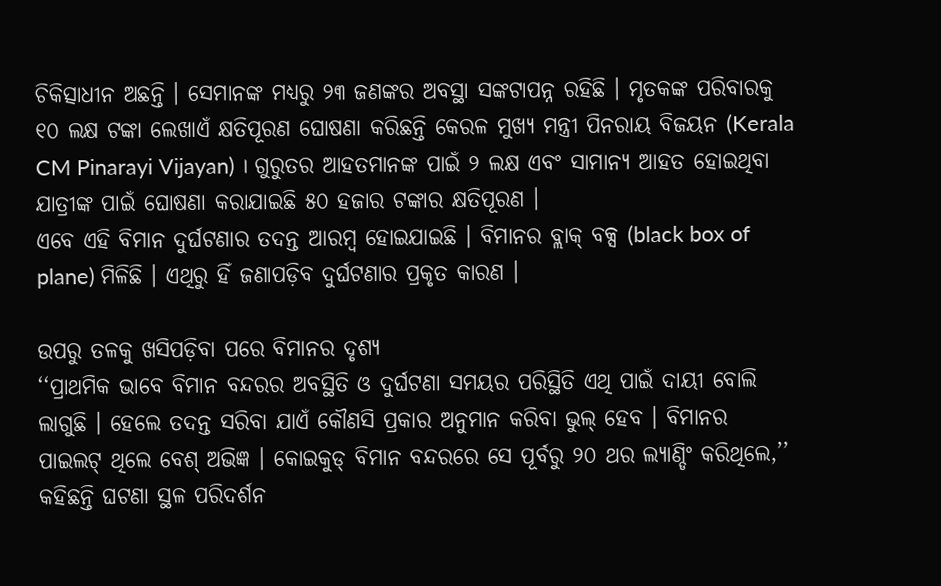ଚିକିତ୍ସାଧୀନ ଅଛନ୍ତି । ସେମାନଙ୍କ ମଧ୍ୟରୁ ୨୩ ଜଣଙ୍କର ଅବସ୍ଥା ସଙ୍କଟାପନ୍ନ ରହିଛି । ମୃତକଙ୍କ ପରିବାରକୁ ୧୦ ଲକ୍ଷ ଟଙ୍କା ଲେଖାଏଁ କ୍ଷତିପୂରଣ ଘୋଷଣା କରିଛନ୍ତି କେରଳ ମୁଖ୍ୟ ମନ୍ତ୍ରୀ ପିନରାୟ ବିଜୟନ (Kerala CM Pinarayi Vijayan) । ଗୁରୁତର ଆହତମାନଙ୍କ ପାଇଁ ୨ ଲକ୍ଷ ଏବଂ ସାମାନ୍ୟ ଆହତ ହୋଇଥିବା ଯାତ୍ରୀଙ୍କ ପାଇଁ ଘୋଷଣା କରାଯାଇଛି ୫୦ ହଜାର ଟଙ୍କାର କ୍ଷତିପୂରଣ ।
ଏବେ ଏହି ବିମାନ ଦୁର୍ଘଟଣାର ତଦନ୍ତ ଆରମ୍ବ ହୋଇଯାଇଛି । ବିମାନର ବ୍ଲାକ୍ ବକ୍ସ (black box of plane) ମିଳିଛି । ଏଥିରୁ ହିଁ ଜଣାପଡ଼ିବ ଦୁର୍ଘଟଣାର ପ୍ରକୃତ କାରଣ ।

ଉପରୁ ତଳକୁ ଖସିପଡ଼ିବା ପରେ ବିମାନର ଦୃଶ୍ୟ
‘‘ପ୍ରାଥମିକ ଭାବେ ବିମାନ ବନ୍ଦରର ଅବସ୍ଥିତି ଓ ଦୁର୍ଘଟଣା ସମୟର ପରିସ୍ଥିତି ଏଥି ପାଇଁ ଦାୟୀ ବୋଲି ଲାଗୁଛି । ହେଲେ ତଦନ୍ତ ସରିବା ଯାଏଁ କୌଣସି ପ୍ରକାର ଅନୁମାନ କରିବା ଭୁଲ୍ ହେବ । ବିମାନର ପାଇଲଟ୍ ଥିଲେ ବେଶ୍ ଅଭିଜ୍ଞ । କୋଇକୁଡ୍ ବିମାନ ବନ୍ଦରରେ ସେ ପୂର୍ବରୁ ୨୦ ଥର ଲ୍ୟାଣ୍ଡିଂ କରିଥିଲେ,’’ କହିଛନ୍ତି ଘଟଣା ସ୍ଥଳ ପରିଦର୍ଶନ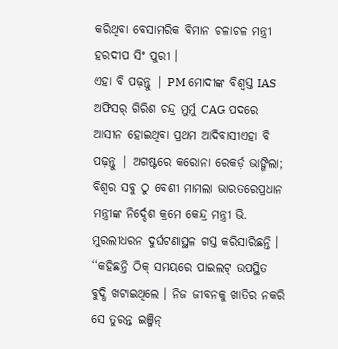କରିଥିବା ବେସାମରିକ ବିମାନ ଚଳାଚଳ ମନ୍ତ୍ରୀ ହରଦୀପ ସିଂ ପୁରୀ ।
ଏହା ବି ପଢ଼ନ୍ତୁ | PM ମୋଦୀଙ୍କ ବିଶ୍ୱସ୍ତ IAS ଅଫିସର୍ ଗିରିଶ ଚନ୍ଦ୍ର ମୁର୍ମୁ CAG ପଦରେ ଆସୀନ ହୋଇଥିବା ପ୍ରଥମ ଆଦିବାସୀଏହା ବି ପଢ଼ନ୍ତୁ | ଅଗଷ୍ଟରେ କରୋନା ରେକର୍ଡ଼ ଭାଙ୍ଗିଲା; ବିଶ୍ୱର ସବୁ ଠୁ ବେଶୀ ମାମଲା ଭାରତରେପ୍ରଧାନ ମନ୍ତ୍ରୀଙ୍କ ନିର୍ଦ୍ଦେଶ କ୍ରମେ କେନ୍ଦ୍ର ମନ୍ତ୍ରୀ ଭି. ମୁରଲୀଧରନ ଦୁର୍ଘଟଣାସ୍ଥଳ ଗସ୍ତ କରିସାରିଛନ୍ତି । ‘‘କହିଛନ୍ତି ଠିକ୍ ସମୟରେ ପାଇଲଟ୍ ଉପସ୍ଥିତ ବୁଦ୍ଧି ଖଟାଇଥିଲେ । ନିଜ ଜୀବନକୁ ଖାତିର ନକରି ସେ ତୁରନ୍ତ ଇଞ୍ଜିନ୍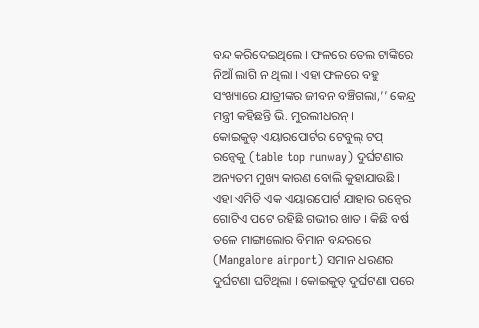ବନ୍ଦ କରିଦେଇଥିଲେ । ଫଳରେ ତେଲ ଟାଙ୍କିରେ ନିଆଁ ଲାଗି ନ ଥିଲା । ଏହା ଫଳରେ ବହୁ ସଂଖ୍ୟାରେ ଯାତ୍ରୀଙ୍କର ଜୀବନ ବଞ୍ଚିଗଲା,’’ କେନ୍ଦ୍ର ମନ୍ତ୍ରୀ କହିଛନ୍ତି ଭି. ମୁରଲୀଧରନ୍ ।
କୋଇକୁଡ୍ ଏୟାରପୋର୍ଟର ଟେବୁଲ୍ ଟପ୍ ରନ୍ୱେକୁ (table top runway) ଦୁର୍ଘଟଣାର ଅନ୍ୟତମ ମୁଖ୍ୟ କାରଣ ବୋଲି କୁହାଯାଉଛି । ଏହା ଏମିତି ଏକ ଏୟାରପୋର୍ଟ ଯାହାର ରନ୍ୱେର ଗୋଟିଏ ପଟେ ରହିଛି ଗଭୀର ଖାତ । କିଛି ବର୍ଷ ତଳେ ମାଙ୍ଗାଲୋର ବିମାନ ବନ୍ଦରରେ (Mangalore airport) ସମାନ ଧରଣର ଦୁର୍ଘଟଣା ଘଟିଥିଲା । କୋଇକୁଡ୍ ଦୁର୍ଘଟଣା ପରେ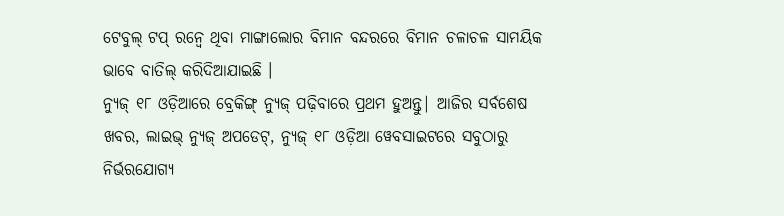ଟେବୁଲ୍ ଟପ୍ ରନ୍ୱେ ଥିବା ମାଙ୍ଗାଲୋର ବିମାନ ବନ୍ଦରରେ ବିମାନ ଚଳାଚଳ ସାମୟିକ ଭାବେ ବାତିଲ୍ କରିଦିଆଯାଇଛି ।
ନ୍ୟୁଜ୍ ୧୮ ଓଡ଼ିଆରେ ବ୍ରେକିଙ୍ଗ୍ ନ୍ୟୁଜ୍ ପଢ଼ିବାରେ ପ୍ରଥମ ହୁଅନ୍ତୁ| ଆଜିର ସର୍ବଶେଷ ଖବର, ଲାଇଭ୍ ନ୍ୟୁଜ୍ ଅପଡେଟ୍, ନ୍ୟୁଜ୍ ୧୮ ଓଡ଼ିଆ ୱେବସାଇଟରେ ସବୁଠାରୁ ନିର୍ଭରଯୋଗ୍ୟ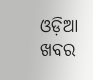ଓଡ଼ିଆ ଖବର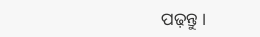ପଢ଼ନ୍ତୁ ।